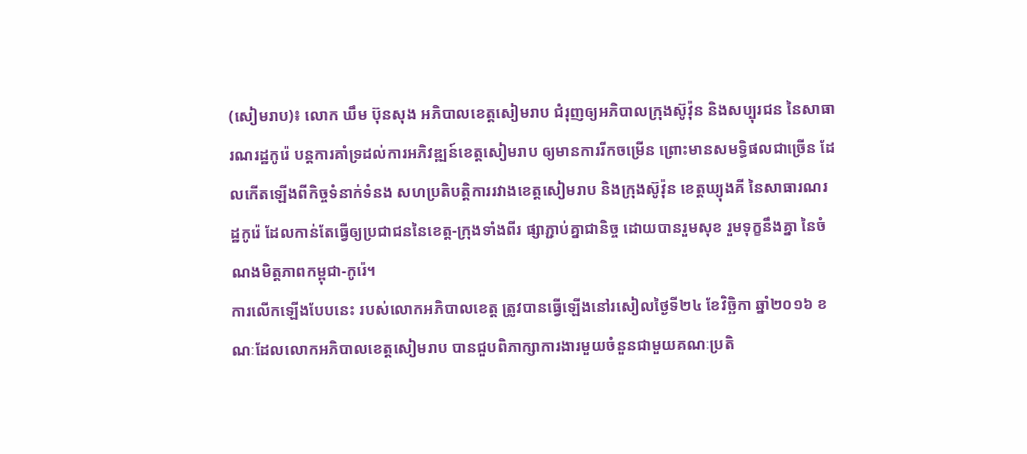(សៀមរាប)៖ លោក ឃឹម ប៊ុនសុង អភិបាលខេត្តសៀមរាប ជំរុញឲ្យអភិបាលក្រុងស៊ូវ៉ុន និងសប្បុរជន នៃសាធារណរដ្ឋកូរ៉េ បន្តការគាំទ្រដល់ការអភិវឌ្ឍន៍ខេត្តសៀមរាប ឲ្យមានការរីកចម្រើន ព្រោះមានសមទ្ធិផលជាច្រើន ដែលកើតឡើងពីកិច្ចទំនាក់ទំនង សហប្រតិបត្តិការរវាងខេត្តសៀមរាប និងក្រុងស៊ូវ៉ុន ខេត្តឃ្យុងគី នៃសាធារណរដ្ឋកូរ៉េ ដែលកាន់តែធ្វើឲ្យប្រជាជននៃខេត្ត-ក្រុងទាំងពីរ ផ្សាភ្ជាប់គ្នាជានិច្ច ដោយបានរួមសុខ រួមទុក្ខនឹងគ្នា នៃចំណងមិត្តភាពកម្ពុជា-កូរ៉េ។
ការលើកឡើងបែបនេះ របស់លោកអភិបាលខេត្ត ត្រូវបានធ្វើឡើងនៅរសៀលថ្ងៃទី២៤ ខែវិច្ឆិកា ឆ្នាំ២០១៦ ខណៈដែលលោកអភិបាលខេត្តសៀមរាប បានជួបពិភាក្សាការងារមួយចំនួនជាមួយគណៈប្រតិ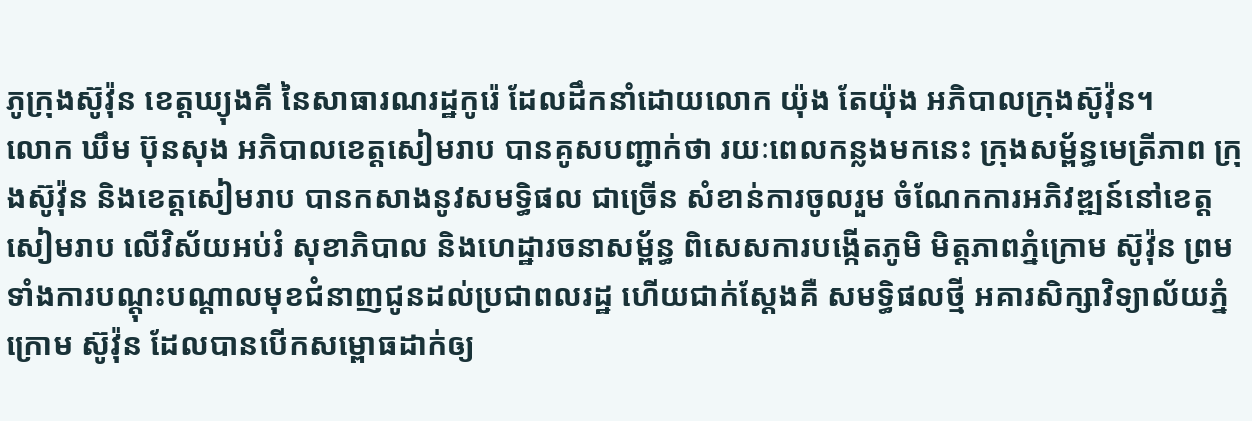ភូក្រុងស៊ូវ៉ុន ខេត្តឃ្យុងគី នៃសាធារណរដ្ឋកូរ៉េ ដែលដឹកនាំដោយលោក យ៉ុង តែយ៉ុង អភិបាលក្រុងស៊ូវ៉ុន។
លោក ឃឹម ប៊ុនសុង អភិបាលខេត្តសៀមរាប បានគូសបញ្ជាក់ថា រយៈពេលកន្លងមកនេះ ក្រុងសម្ព័ន្ធមេត្រីភាព ក្រុងស៊ូវ៉ុន និងខេត្តសៀមរាប បានកសាងនូវសមទ្ធិផល ជាច្រើន សំខាន់ការចូលរួម ចំណែកការអភិវឌ្ឍន៍នៅខេត្តសៀមរាប លើវិស័យអប់រំ សុខាភិបាល និងហេដ្ឋារចនាសម្ព័ន្ធ ពិសេសការបង្កើតភូមិ មិត្តភាពភ្នំក្រោម ស៊ូវ៉ុន ព្រមទាំងការបណ្តុះបណ្តាលមុខជំនាញជូនដល់ប្រជាពលរដ្ឋ ហើយជាក់ស្តែងគឺ សមទ្ធិផលថ្មី អគារសិក្សាវិទ្យាល័យភ្នំក្រោម ស៊ូវ៉ុន ដែលបានបើកសម្ពោធដាក់ឲ្យ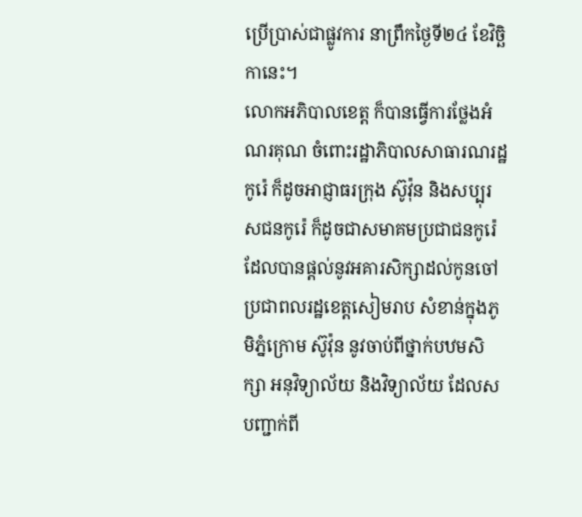ប្រើប្រាស់ជាផ្លូវការ នាព្រឹកថ្ងៃទី២៤ ខែវិច្ឆិកានេះ។
លោកអភិបាលខេត្ត ក៏បានធ្វើការថ្លែងអំណរគុណ ចំពោះរដ្ឋាភិបាលសាធារណរដ្ឋកូរ៉េ ក៏ដូចអាជ្ញាធរក្រុង ស៊ូវ៉ុន និងសប្បុរសជនកូរ៉េ ក៏ដូចជាសមាគមប្រជាជនកូរ៉េ ដែលបានផ្តល់នូវអគារសិក្សាដល់កូនចៅ ប្រជាពលរដ្ឋខេត្តសៀមរាប សំខាន់ក្នុងភូមិភ្នំក្រោម ស៊ូវ៉ុន នូវចាប់ពីថ្នាក់បឋមសិក្សា អនុវិទ្យាល័យ និងវិទ្យាល័យ ដែលសបញ្ជាក់ពី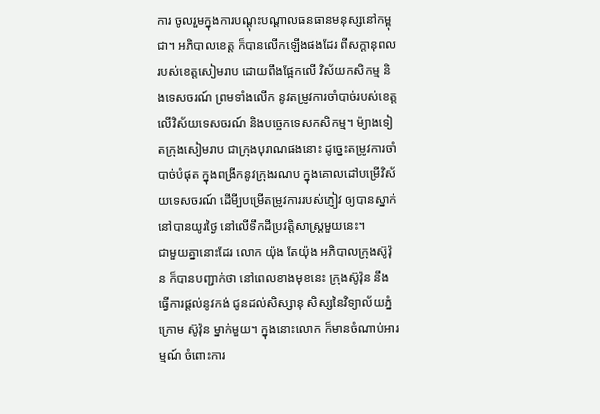ការ ចូលរួមក្នុងការបណ្តុះបណ្តាលធនធានមនុស្សនៅកម្ពុជា។ អភិបាលខេត្ត ក៏បានលើកឡើងផងដែរ ពីសក្តានុពលរបស់ខេត្តសៀមរាប ដោយពឹងផ្អែកលើ វិស័យកសិកម្ម និងទេសចរណ៍ ព្រមទាំងលើក នូវតម្រូវការចាំបាច់របស់ខេត្ត លើវិស័យទេសចរណ៍ និងបច្ចេកទេសកសិកម្ម។ ម៉្យាងទៀតក្រុងសៀមរាប ជាក្រុងបុរាណផងនោះ ដូច្នេះតម្រូវការចាំបាច់បំផុត ក្នុងពង្រីកនូវក្រុងរណប ក្នុងគោលដៅបម្រើវិស័យទេសចរណ៍ ដើមី្បបម្រើតម្រូវការរបស់ភ្ញៀវ ឲ្យបានស្នាក់នៅបានយូរថ្ងៃ នៅលើទឹកដីប្រវត្តិសាស្ត្រមួយនេះ។
ជាមួយគ្នានោះដែរ លោក យ៉ុង តែយ៉ុង អភិបាលក្រុងស៊ូវ៉ុន ក៏បានបញ្ជាក់ថា នៅពេលខាងមុខនេះ ក្រុងស៊ូវ៉ុន នឹងធ្វើការផ្តល់នូវកង់ ជូនដល់សិស្សានុ សិស្សនៃវិទ្យាល័យភ្នំក្រោម ស៊ូវ៉ុន ម្នាក់មួយ។ ក្នុងនោះលោក ក៏មានចំណាប់អារម្មណ៍ ចំពោះការ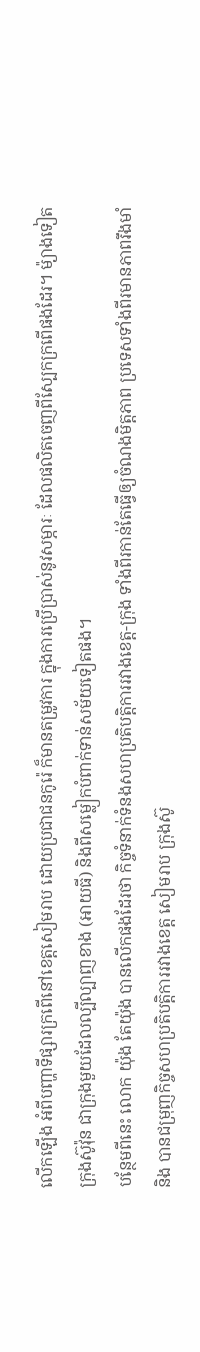លើកឡើង អំពីបញ្ហាទីផ្សារក្រពើនៅខេត្តសៀមរាប ដោយប្រជាជនកូរ៉េ ក៏មានតម្រូវការ ក្នុងការប្រើប្រាស់នូវសម្ភារៈ ដែលផលិតចេញពីស្បែកក្រពើផងដែរ។ ម៉្យាងទៀត ក្រុងស៊ូវ៉ុន ជាក្រុងមួយដែលល្បីល្បាញខាង (អាយធី) និងពីសម្លៀកបំពាក់ទាន់សម័យទៀតផង។
បន្ថែមពីនេះ លោក យ៉ុង តែយ៉ុង បានលើកផងដែរថា កិច្ចទំនាក់ទំនងសហប្រតិបត្តិការរវាងខេត្ត-ក្រុង ទាំងពីរកាន់តែធ្វើឲ្យចំណងមិត្តភាព ប្រទេសទាំងពីរមានភាពរឹងមាំ និង បានជម្រុញកិច្ចសហប្រតិបត្តិការរវាងខេត្ត សៀមរាប ក្រុងស៊ូ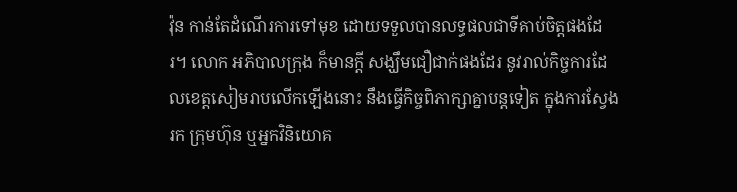វ៉ុន កាន់តែដំណើរការទៅមុខ ដោយទទួលបានលទ្ធផលជាទីគាប់ចិត្តផងដែរ។ លោក អភិបាលក្រុង ក៏មានក្ដី សង្ឃឹមជឿជាក់ផងដែរ នូវរាល់កិច្ចការដែលខេត្តសៀមរាបលើកឡើងនោះ នឹងធ្វើកិច្ចពិភាក្សាគ្នាបន្តទៀត ក្នុងការស្វែងរក ក្រុមហ៊ុន ឬអ្នកវិនិយោគ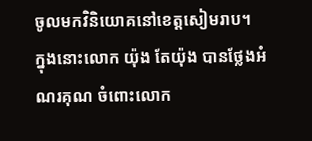ចូលមកវិនិយោគនៅខេត្តសៀមរាប។
ក្នុងនោះលោក យ៉ុង តែយ៉ុង បានថ្លែងអំណរគុណ ចំពោះលោក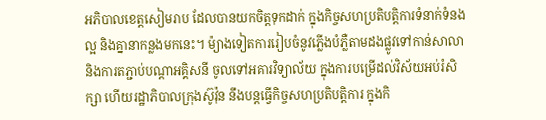អភិបាលខេត្តសៀមរាប ដែលបានយកចិត្តទុកដាក់ ក្នុងកិច្ចសហប្រតិបត្តិការទំនាក់ទំនងល្អ និងគ្នានាកន្លងមកនេះ។ ម៉្យាងទៀតការរៀបចំនូវភ្លើងបំភ្លឺតាមដងផ្លូវទៅកាន់សាលា និងការតភ្ជាប់បណ្តាអគ្គិសនី ចូលទៅអគារវិទ្យាល័យ ក្នុងការបម្រើដល់វិស័យអប់រំសិក្សា ហើយរដ្ឋាភិបាលក្រុងស៊ូវ៉ុន នឹងបន្តធ្វើកិច្ចសហប្រតិបត្តិការ ក្នុងកិ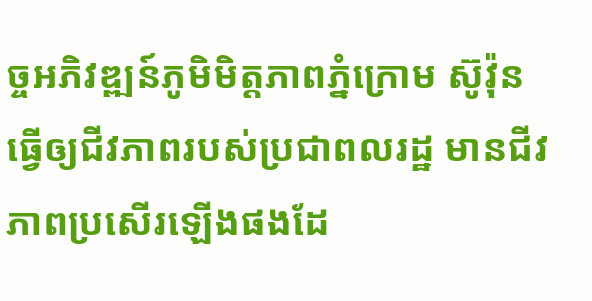ច្ចអភិវឌ្ឍន៍ភូមិមិត្តភាពភ្នំក្រោម ស៊ូវ៉ុន ធ្វើឲ្យជីវភាពរបស់ប្រជាពលរដ្ឋ មានជីវភាពប្រសើរឡើងផងដែ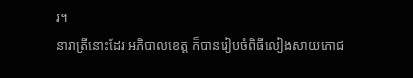រ។
នារាត្រីនោះដែរ អភិបាលខេត្ត ក៏បានរៀបចំពិធីលៀងសាយភោជ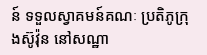ន៍ ទទួលស្វាគមន៍គណៈ ប្រតិភូក្រុងស៊ូវ៉ុន នៅសណ្ឋា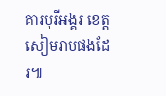គារបុរីអង្គរ ខេត្តសៀមរាបផងដែរ៕